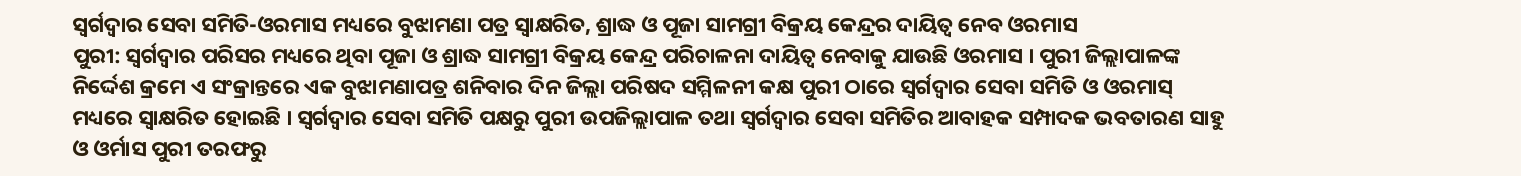ସ୍ୱର୍ଗଦ୍ୱାର ସେବା ସମିତି-ଓରମାସ ମଧ୍ୟରେ ବୁଝାମଣା ପତ୍ର ସ୍ୱାକ୍ଷରିତ, ଶ୍ରାଦ୍ଧ ଓ ପୂଜା ସାମଗ୍ରୀ ବିକ୍ରୟ କେନ୍ଦ୍ରର ଦାୟିତ୍ୱ ନେବ ଓରମାସ
ପୁରୀ: ସ୍ୱର୍ଗଦ୍ୱାର ପରିସର ମଧ୍ୟରେ ଥିବା ପୂଜା ଓ ଶ୍ରାଦ୍ଧ ସାମଗ୍ରୀ ବିକ୍ରୟ କେନ୍ଦ୍ର ପରିଚାଳନା ଦାୟିତ୍ୱ ନେବାକୁ ଯାଉଛି ଓରମାସ । ପୁରୀ ଜିଲ୍ଲାପାଳଙ୍କ ନିର୍ଦ୍ଦେଶ କ୍ରମେ ଏ ସଂକ୍ରାନ୍ତରେ ଏକ ବୁଝାମଣାପତ୍ର ଶନିବାର ଦିନ ଜିଲ୍ଲା ପରିଷଦ ସମ୍ମିଳନୀ କକ୍ଷ ପୁରୀ ଠାରେ ସ୍ୱର୍ଗଦ୍ୱାର ସେବା ସମିତି ଓ ଓରମାସ୍ ମଧ୍ୟରେ ସ୍ୱାକ୍ଷରିତ ହୋଇଛି । ସ୍ୱର୍ଗଦ୍ୱାର ସେବା ସମିତି ପକ୍ଷରୁ ପୁରୀ ଉପଜିଲ୍ଲାପାଳ ତଥା ସ୍ୱର୍ଗଦ୍ୱାର ସେବା ସମିତିର ଆବାହକ ସମ୍ପାଦକ ଭବତାରଣ ସାହୁ ଓ ଓର୍ମାସ ପୁରୀ ତରଫରୁ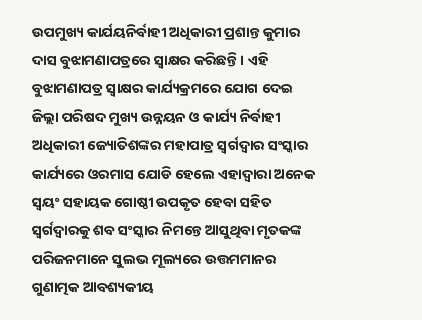ଉପମୁଖ୍ୟ କାର୍ଯୟନିର୍ବାହୀ ଅଧିକାରୀ ପ୍ରଶାନ୍ତ କୁମାର ଦାସ ବୁଝାମଣାପତ୍ରରେ ସ୍ୱାକ୍ଷର କରିଛନ୍ତି । ଏହି ବୁଝାମଣାପତ୍ର ସ୍ୱାକ୍ଷର କାର୍ଯ୍ୟକ୍ରମରେ ଯୋଗ ଦେଇ ଜିଲ୍ଲା ପରିଷଦ ମୁଖ୍ୟ ଉନ୍ନୟନ ଓ କାର୍ଯ୍ୟ ନିର୍ବାହୀ ଅଧିକାରୀ ଜ୍ୟୋତିଶଙ୍କର ମହାପାତ୍ର ସ୍ୱର୍ଗଦ୍ୱାର ସଂସ୍କାର କାର୍ଯ୍ୟରେ ଓରମାସ ଯୋଡି ହେଲେ ଏହାଦ୍ୱାରା ଅନେକ ସ୍ୱୟଂ ସହାୟକ ଗୋଷ୍ଠୀ ଉପକୃତ ହେବା ସହିତ ସ୍ୱର୍ଗଦ୍ୱାରକୁ ଶବ ସଂସ୍କାର ନିମନ୍ତେ ଆସୁଥିବା ମୃତକଙ୍କ ପରିଜନମାନେ ସୁଲଭ ମୂଲ୍ୟରେ ଉତ୍ତମମାନର ଗୁଣାତ୍ମକ ଆବଶ୍ୟକୀୟ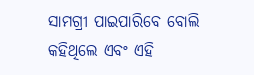ସାମଗ୍ରୀ ପାଇପାରିବେ ବୋଲି କହିଥିଲେ ଏବଂ ଏହି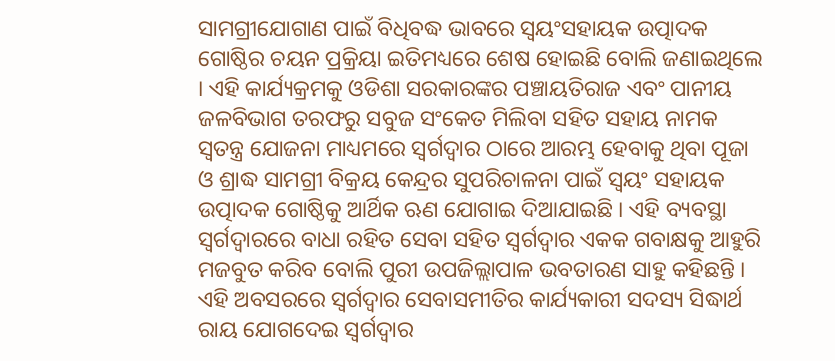ସାମଗ୍ରୀଯୋଗାଣ ପାଇଁ ବିଧିବଦ୍ଧ ଭାବରେ ସ୍ୱୟଂସହାୟକ ଉତ୍ପାଦକ ଗୋଷ୍ଠିର ଚୟନ ପ୍ରକ୍ରିୟା ଇତିମଧ୍ୟରେ ଶେଷ ହୋଇଛି ବୋଲି ଜଣାଇଥିଲେ । ଏହି କାର୍ଯ୍ୟକ୍ରମକୁ ଓଡିଶା ସରକାରଙ୍କର ପଞ୍ଚାୟତିରାଜ ଏବଂ ପାନୀୟ ଜଳବିଭାଗ ତରଫରୁ ସବୁଜ ସଂକେତ ମିଲିବା ସହିତ ସହାୟ ନାମକ ସ୍ୱତନ୍ତ୍ର ଯୋଜନା ମାଧ୍ୟମରେ ସ୍ୱର୍ଗଦ୍ୱାର ଠାରେ ଆରମ୍ଭ ହେବାକୁ ଥିବା ପୂଜା ଓ ଶ୍ରାଦ୍ଧ ସାମଗ୍ରୀ ବିକ୍ରୟ କେନ୍ଦ୍ରର ସୁପରିଚାଳନା ପାଇଁ ସ୍ୱୟଂ ସହାୟକ ଉତ୍ପାଦକ ଗୋଷ୍ଠିକୁ ଆର୍ଥିକ ଋଣ ଯୋଗାଇ ଦିଆଯାଇଛି । ଏହି ବ୍ୟବସ୍ଥା ସ୍ୱର୍ଗଦ୍ୱାରରେ ବାଧା ରହିତ ସେବା ସହିତ ସ୍ୱର୍ଗଦ୍ୱାର ଏକକ ଗବାକ୍ଷକୁ ଆହୁରି ମଜବୁତ କରିବ ବୋଲି ପୁରୀ ଉପଜିଲ୍ଲାପାଳ ଭବତାରଣ ସାହୁ କହିଛନ୍ତି । ଏହି ଅବସରରେ ସ୍ୱର୍ଗଦ୍ୱାର ସେବାସମୀତିର କାର୍ଯ୍ୟକାରୀ ସଦସ୍ୟ ସିଦ୍ଧାର୍ଥ ରାୟ ଯୋଗଦେଇ ସ୍ୱର୍ଗଦ୍ୱାର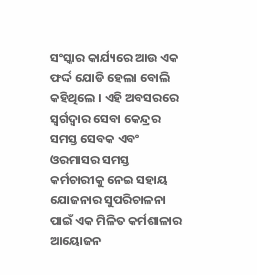ସଂସ୍କାର କାର୍ଯ୍ୟରେ ଆଉ ଏକ ଫର୍ଦ୍ଦ ଯୋଡି ହେଲା ବୋଲି କହିଥିଲେ । ଏହି ଅବସରରେ ସ୍ୱର୍ଗଦ୍ୱାର ସେବା କେନ୍ଦ୍ରର ସମସ୍ତ ସେବକ ଏବଂ ଓରମାସର ସମସ୍ତ କର୍ମଚାରୀକୁ ନେଇ ସହାୟ ଯୋଜନାର ସୁପରିଚାଳନା ପାଇଁ ଏକ ମିଳିତ କର୍ମଶାଳାର ଆୟୋଜନ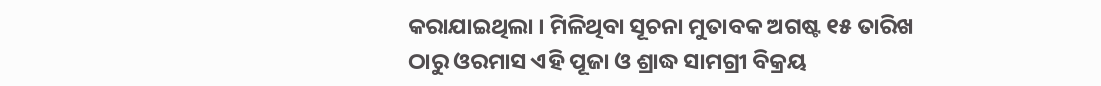କରାଯାଇଥିଲା । ମିଳିଥିବା ସୂଚନା ମୁତାବକ ଅଗଷ୍ଟ ୧୫ ତାରିଖ ଠାରୁ ଓରମାସ ଏହି ପୂଜା ଓ ଶ୍ରାଦ୍ଧ ସାମଗ୍ରୀ ବିକ୍ରୟ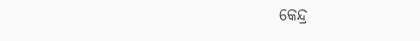କେନ୍ଦ୍ର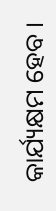କାର୍ଯ୍ୟକ୍ଷମ ହେବ ।